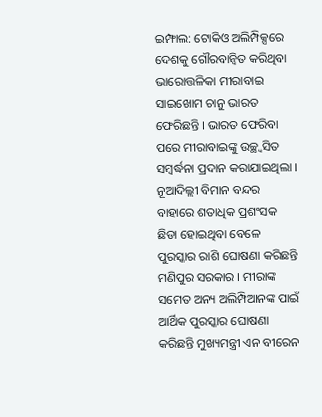ଇମ୍ଫାଲ: ଟୋକିଓ ଅଲିମ୍ପିକ୍ସରେ ଦେଶକୁ ଗୌରବାନ୍ୱିତ କରିଥିବା ଭାରୋତ୍ତଳିକା ମୀରାବାଇ ସାଇଖୋମ ଚାନୁ ଭାରତ ଫେରିଛନ୍ତି । ଭାରତ ଫେରିବା ପରେ ମୀରାବାଇଙ୍କୁ ଉଚ୍ଛ୍ୱସିତ ସମ୍ବର୍ଦ୍ଧନା ପ୍ରଦାନ କରାଯାଇଥିଲା । ନୂଆଦିଲ୍ଲୀ ବିମାନ ବନ୍ଦର ବାହାରେ ଶତାଧିକ ପ୍ରଶଂସକ ଛିଡା ହୋଇଥିବା ବେଳେ ପୁରସ୍କାର ରାଶି ଘୋଷଣା କରିଛନ୍ତି ମଣିପୁର ସରକାର । ମୀରାଙ୍କ ସମେତ ଅନ୍ୟ ଅଲିମ୍ପିଆନଙ୍କ ପାଇଁ ଆର୍ଥିକ ପୁରସ୍କାର ଘୋଷଣା କରିଛନ୍ତି ମୁଖ୍ୟମନ୍ତ୍ରୀ ଏନ ବୀରେନ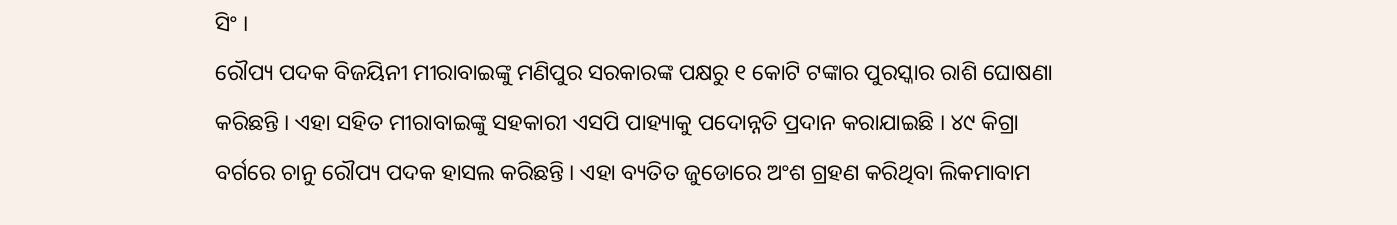ସିଂ ।
ରୌପ୍ୟ ପଦକ ବିଜୟିନୀ ମୀରାବାଇଙ୍କୁ ମଣିପୁର ସରକାରଙ୍କ ପକ୍ଷରୁ ୧ କୋଟି ଟଙ୍କାର ପୁରସ୍କାର ରାଶି ଘୋଷଣା କରିଛନ୍ତି । ଏହା ସହିତ ମୀରାବାଇଙ୍କୁ ସହକାରୀ ଏସପି ପାହ୍ୟାକୁ ପଦୋନ୍ନତି ପ୍ରଦାନ କରାଯାଇଛି । ୪୯ କିଗ୍ରା ବର୍ଗରେ ଚାନୁ ରୌପ୍ୟ ପଦକ ହାସଲ କରିଛନ୍ତି । ଏହା ବ୍ୟତିତ ଜୁଡୋରେ ଅଂଶ ଗ୍ରହଣ କରିଥିବା ଲିକମାବାମ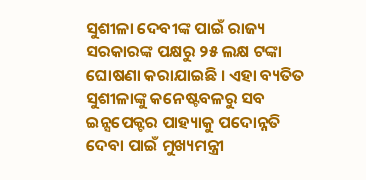ସୁଶୀଳା ଦେବୀଙ୍କ ପାଇଁ ରାଜ୍ୟ ସରକାରଙ୍କ ପକ୍ଷରୁ ୨୫ ଲକ୍ଷ ଟଙ୍କା ଘୋଷଣା କରାଯାଇଛି । ଏହା ବ୍ୟତିତ ସୁଶୀଳାଙ୍କୁ କନେଷ୍ଟବଳରୁ ସବ ଇନ୍ସପେକ୍ଟର ପାହ୍ୟାକୁ ପଦୋନ୍ନତି ଦେବା ପାଇଁ ମୁଖ୍ୟମନ୍ତ୍ରୀ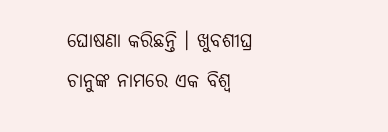ଘୋଷଣା କରିଛନ୍ତି । ଖୁବଶୀଘ୍ର ଚାନୁଙ୍କ ନାମରେ ଏକ ବିଶ୍ୱ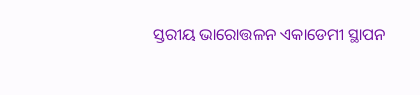ସ୍ତରୀୟ ଭାରୋତ୍ତଳନ ଏକାଡେମୀ ସ୍ଥାପନ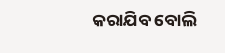କରାଯିବ ବୋଲି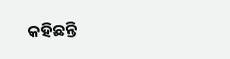କହିଛନ୍ତି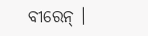ବୀରେନ୍ ।